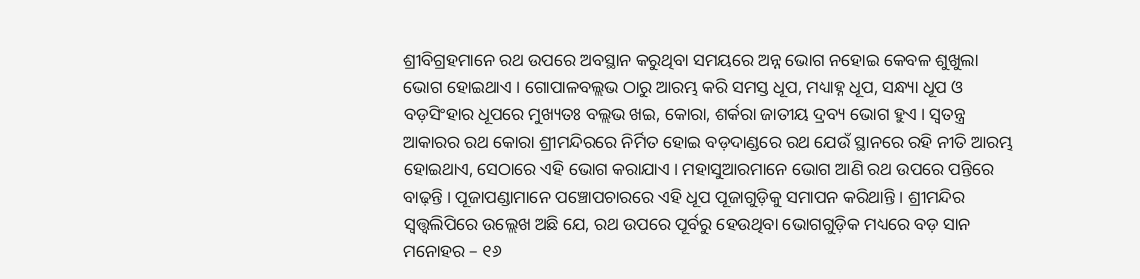ଶ୍ରୀବିଗ୍ରହମାନେ ରଥ ଉପରେ ଅବସ୍ଥାନ କରୁଥିବା ସମୟରେ ଅନ୍ନ ଭୋଗ ନହୋଇ କେବଳ ଶୁଖୁଲା ଭୋଗ ହୋଇଥାଏ । ଗୋପାଳବଲ୍ଲଭ ଠାରୁ ଆରମ୍ଭ କରି ସମସ୍ତ ଧୂପ, ମଧ୍ୟାହ୍ନ ଧୂପ, ସନ୍ଧ୍ୟା ଧୂପ ଓ ବଡ଼ସିଂହାର ଧୂପରେ ମୁଖ୍ୟତଃ ବଲ୍ଲଭ ଖଇ, କୋରା, ଶର୍କରା ଜାତୀୟ ଦ୍ରବ୍ୟ ଭୋଗ ହୁଏ । ସ୍ଵତନ୍ତ୍ର ଆକାରର ରଥ କୋରା ଶ୍ରୀମନ୍ଦିରରେ ନିର୍ମିତ ହୋଇ ବଡ଼ଦାଣ୍ଡରେ ରଥ ଯେଉଁ ସ୍ଥାନରେ ରହି ନୀତି ଆରମ୍ଭ ହୋଇଥାଏ, ସେଠାରେ ଏହି ଭୋଗ କରାଯାଏ । ମହାସୁଆରମାନେ ଭୋଗ ଆଣି ରଥ ଉପରେ ପନ୍ତିରେ ବାଢ଼ନ୍ତି । ପୂଜାପଣ୍ଡାମାନେ ପଞ୍ଚୋପଚାରରେ ଏହି ଧୂପ ପୂଜାଗୁଡ଼ିକୁ ସମାପନ କରିଥାନ୍ତି । ଶ୍ରୀମନ୍ଦିର ସ୍ଵତ୍ତ୍ଵଲିପିରେ ଉଲ୍ଲେଖ ଅଛି ଯେ, ରଥ ଉପରେ ପୂର୍ବରୁ ହେଉଥିବା ଭୋଗଗୁଡ଼ିକ ମଧ୍ୟରେ ବଡ଼ ସାନ ମନୋହର – ୧୬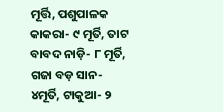ମୂର୍ତ୍ତି, ପଶୁପାଳକ କାକରା- ୯ ମୂର୍ତି, ତାଟ ବାବଦ ନାଡ଼ି- ୮ ମୂର୍ତି, ଗଜା ବଡ଼ ସାନ- ୪ମୂର୍ତି, ଟାକୁଆ- ୨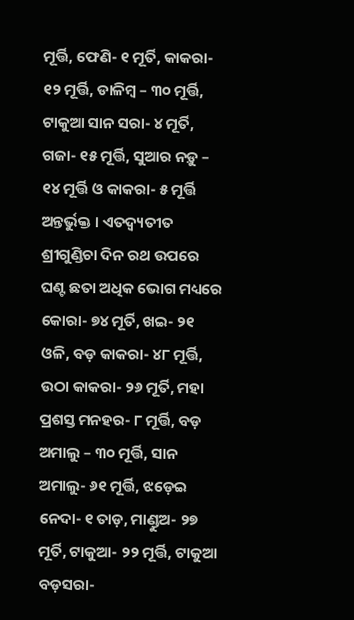ମୂର୍ତ୍ତି, ଫେଣି- ୧ ମୂର୍ତି, କାକରା- ୧୨ ମୂର୍ତ୍ତି, ଡାଳିମ୍ବ – ୩୦ ମୂର୍ତ୍ତି, ଟାକୁଆ ସାନ ସରା- ୪ ମୂର୍ତି, ଗଜା- ୧୫ ମୂର୍ତ୍ତି, ସୁଆର ନଡ଼ୁ – ୧୪ ମୂର୍ତ୍ତି ଓ କାକରା- ୫ ମୂର୍ତ୍ତି ଅନ୍ତର୍ଭୁକ୍ତ । ଏତଦ୍ବ୍ୟତୀତ ଶ୍ରୀଗୁଣ୍ଡିଚା ଦିନ ରଥ ଉପରେ ଘଣ୍ଟ ଛତା ଅଧିକ ଭୋଗ ମଧ୍ୟରେ କୋରା- ୭୪ ମୂର୍ତି, ଖଇ- ୨୧ ଓଳି, ବଡ଼ କାକରା- ୪୮ ମୂର୍ତ୍ତି, ଉଠା କାକରା- ୨୬ ମୂର୍ତି, ମହା ପ୍ରଶସ୍ତ ମନହର- ୮ ମୂର୍ତ୍ତି, ବଡ଼ ଅମାଲୁ – ୩୦ ମୂର୍ତ୍ତି, ସାନ ଅମାଲୁ- ୬୧ ମୂର୍ତ୍ତି, ଝଡ଼େଇ ନେଦା- ୧ ତାଡ଼, ମାଣ୍ଡୁଅ- ୨୭ ମୂର୍ତି, ଟାକୁଆ- ୨୨ ମୂର୍ତ୍ତି, ଟାକୁଆ ବଡ଼ସରା-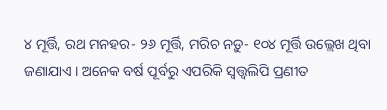୪ ମୂର୍ତ୍ତି, ରଥ ମନହର- ୨୬ ମୂର୍ତ୍ତି, ମରିଚ ନଡ଼ୁ- ୧୦୪ ମୂର୍ତ୍ତି ଉଲ୍ଲେଖ ଥିବା ଜଣାଯାଏ । ଅନେକ ବର୍ଷ ପୂର୍ବରୁ ଏପରିକି ସ୍ୱତ୍ତ୍ଵଲିପି ପ୍ରଣୀତ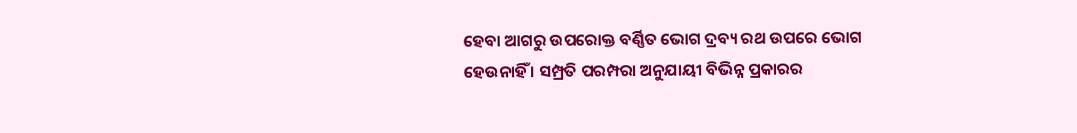ହେବା ଆଗରୁ ଉପରୋକ୍ତ ବର୍ଣ୍ଣିତ ଭୋଗ ଦ୍ରବ୍ୟ ରଥ ଉପରେ ଭୋଗ ହେଉନାହିଁ । ସମ୍ପ୍ରତି ପରମ୍ପରା ଅନୁଯାୟୀ ବିଭିନ୍ନ ପ୍ରକାରର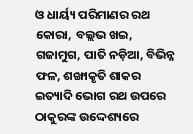ଓ ଧାର୍ୟ୍ୟ ପରିମାଣର ରଥ କୋରା, ବଲ୍ଲଭ ଖଇ, ଗଜାମୁଗ, ପାତି ନଡ଼ିଆ, ବିଭିନ୍ନ ଫଳ, ଶଙ୍ଖାକୃତି ଶାକର ଇତ୍ୟାଦି ଭୋଗ ରଥ ଉପରେ ଠାକୁରଙ୍କ ଉଦ୍ଦେଶ୍ୟରେ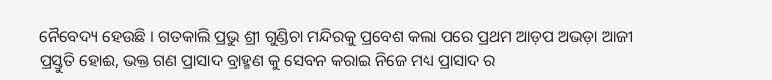ନୈବେଦ୍ୟ ହେଉଛି । ଗତକାଲି ପ୍ରଭୁ ଶ୍ରୀ ଗୁଣ୍ଡିଚା ମନ୍ଦିରକୁ ପ୍ରବେଶ କଲା ପରେ ପ୍ରଥମ ଆଡ଼ପ ଅଭଡ଼ା ଆଜୀ ପ୍ରସ୍ତୁତି ହୋଈ, ଭକ୍ତ ଗଣ ପ୍ରାସାଦ ବ୍ରାହ୍ମଣ କୁ ସେବନ କରାଇ ନିଜେ ମଧ୍ୟ ପ୍ରାସାଦ ର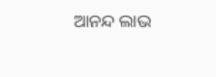ଆନନ୍ଦ ଲାଭ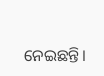ନେଇଛନ୍ତି।